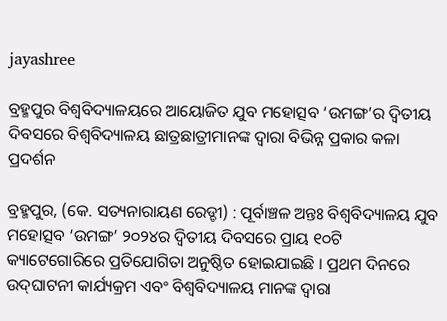jayashree

ବ୍ରହ୍ମପୁର ବିଶ୍ଵବିଦ୍ୟାଳୟରେ ଆୟୋଜିତ ଯୁବ ମହୋତ୍ସବ ‘ଉମଙ୍ଗ’ର ଦ୍ଵିତୀୟ ଦିବସରେ ବିଶ୍ଵବିଦ୍ୟାଳୟ ଛାତ୍ରଛାତ୍ରୀମାନଙ୍କ ଦ୍ଵାରା ବିଭିନ୍ନ ପ୍ରକାର କଳା ପ୍ରଦର୍ଶନ

ବ୍ରହ୍ମପୁର, (କେ. ସତ୍ୟନାରାୟଣ ରେଡ୍ଡୀ) : ପୂର୍ବାଞ୍ଚଳ ଅନ୍ତଃ ବିଶ୍ୱବିଦ୍ୟାଳୟ ଯୁବ ମହୋତ୍ସବ ‘ଉମଙ୍ଗ’ ୨୦୨୪ର ଦ୍ୱିତୀୟ ଦିବସରେ ପ୍ରାୟ ୧୦ଟି କ୍ୟାଟେଗୋରିରେ ପ୍ରତିଯୋଗିତା ଅନୁଷ୍ଠିତ ହୋଇଯାଇଛି । ପ୍ରଥମ ଦିନରେ ଉଦ୍‌ଘାଟନୀ କାର୍ଯ୍ୟକ୍ରମ ଏବଂ ବିଶ୍ଵବିଦ୍ୟାଳୟ ମାନଙ୍କ ଦ୍ଵାରା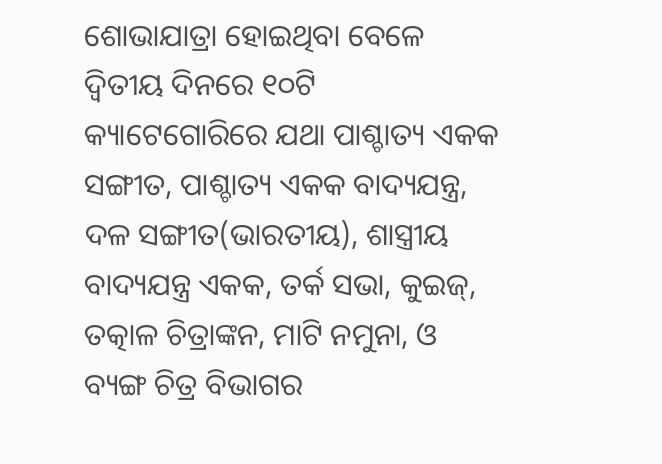ଶୋଭାଯାତ୍ରା ହୋଇଥିବା ବେଳେ ଦ୍ୱିତୀୟ ଦିନରେ ୧୦ଟି କ୍ୟାଟେଗୋରିରେ ଯଥା ପାଶ୍ଚାତ୍ୟ ଏକକ ସଙ୍ଗୀତ, ପାଶ୍ଚାତ୍ୟ ଏକକ ବାଦ୍ୟଯନ୍ତ୍ର, ଦଳ ସଙ୍ଗୀତ(ଭାରତୀୟ), ଶାସ୍ତ୍ରୀୟ ବାଦ୍ୟଯନ୍ତ୍ର ଏକକ, ତର୍କ ସଭା, କୁଇଜ୍, ତତ୍କାଳ ଚିତ୍ରାଙ୍କନ, ମାଟି ନମୁନା, ଓ ବ୍ୟଙ୍ଗ ଚିତ୍ର ବିଭାଗର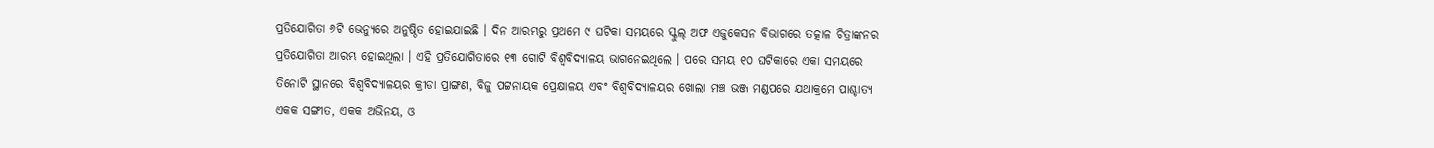ପ୍ରତିଯୋଗିତା ୬ଟି ଭେନ୍ୟୁରେ ଅନୁଷ୍ଠିତ ହୋଇଯାଇଛି । ଦିନ ଆରମ୍ଭରୁ ପ୍ରଥମେ ୯ ଘଟିକା ସମୟରେ ସ୍କୁଲ୍ ଅଫ ଏଜୁକେସନ ବିଭାଗରେ ତତ୍କାଳ ଚିତ୍ରାଙ୍କନର ପ୍ରତିଯୋଗିତା ଆରମ୍ଭ ହୋଇଥିଲା । ଏହି ପ୍ରତିଯୋଗିତାରେ ୧୩ ଗୋଟି ବିଶ୍ଵବିଦ୍ୟାଳୟ ଭାଗନେଇଥିଲେ । ପରେ ସମୟ ୧୦ ଘଟିକାରେ ଏକା ସମୟରେ ତିନୋଟି ସ୍ଥାନରେ ବିଶ୍ଵବିଦ୍ୟାଳୟର କ୍ରୀଡା ପ୍ରାଙ୍ଗଣ, ବିଜୁ ପଟ୍ଟନାୟକ ପ୍ରେକ୍ଷାଳୟ ଏବଂ ବିଶ୍ଵବିଦ୍ୟାଳୟର ଖୋଲା ମଞ୍ଚ ଭଞ୍ଜ ମଣ୍ଡପରେ ଯଥାକ୍ରମେ ପାଶ୍ଚାତ୍ୟ ଏକକ ସଙ୍ଗୀତ, ଏକକ ଅଭିନୟ, ଓ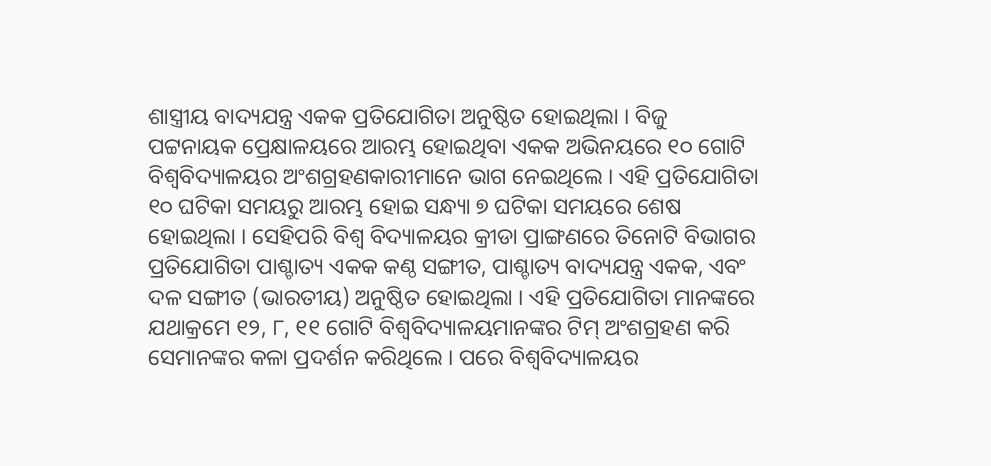ଶାସ୍ତ୍ରୀୟ ବାଦ୍ୟଯନ୍ତ୍ର ଏକକ ପ୍ରତିଯୋଗିତା ଅନୁଷ୍ଠିତ ହୋଇଥିଲା । ବିଜୁ ପଟ୍ଟନାୟକ ପ୍ରେକ୍ଷାଳୟରେ ଆରମ୍ଭ ହୋଇଥିବା ଏକକ ଅଭିନୟରେ ୧୦ ଗୋଟି ବିଶ୍ୱବିଦ୍ୟାଳୟର ଅଂଶଗ୍ରହଣକାରୀମାନେ ଭାଗ ନେଇଥିଲେ । ଏହି ପ୍ରତିଯୋଗିତା ୧୦ ଘଟିକା ସମୟରୁ ଆରମ୍ଭ ହୋଇ ସନ୍ଧ୍ୟା ୭ ଘଟିକା ସମୟରେ ଶେଷ ହୋଇଥିଲା । ସେହିପରି ବିଶ୍ଵ ବିଦ୍ୟାଳୟର କ୍ରୀଡା ପ୍ରାଙ୍ଗଣରେ ତିନୋଟି ବିଭାଗର ପ୍ରତିଯୋଗିତା ପାଶ୍ଚାତ୍ୟ ଏକକ କଣ୍ଠ ସଙ୍ଗୀତ, ପାଶ୍ଚାତ୍ୟ ବାଦ୍ୟଯନ୍ତ୍ର ଏକକ, ଏବଂ ଦଳ ସଙ୍ଗୀତ (ଭାରତୀୟ) ଅନୁଷ୍ଠିତ ହୋଇଥିଲା । ଏହି ପ୍ରତିଯୋଗିତା ମାନଙ୍କରେ ଯଥାକ୍ରମେ ୧୨, ୮, ୧୧ ଗୋଟି ବିଶ୍ଵବିଦ୍ୟାଳୟମାନଙ୍କର ଟିମ୍ ଅଂଶଗ୍ରହଣ କରି ସେମାନଙ୍କର କଳା ପ୍ରଦର୍ଶନ କରିଥିଲେ । ପରେ ବିଶ୍ଵବିଦ୍ୟାଳୟର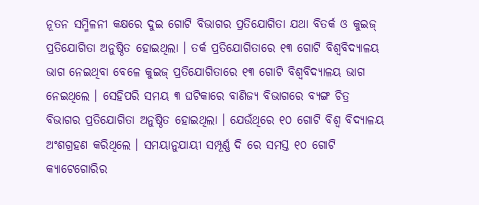ନୂତନ ସମ୍ମିଳନୀ କକ୍ଷରେ ଦୁଇ ଗୋଟି ବିଭାଗର ପ୍ରତିଯୋଗିତା ଯଥା ବିତର୍କ ଓ କୁଇଜ୍ ପ୍ରତିଯୋଗିତା ଅନୁଷ୍ଠିତ ହୋଇଥିଲା । ତର୍କ ପ୍ରତିଯୋଗିତାରେ ୧୩ ଗୋଟି ବିଶ୍ଵବିଦ୍ୟାଳୟ ଭାଗ ନେଇଥିବା ବେଳେ କୁଇଜ୍ ପ୍ରତିଯୋଗିତାରେ ୧୩ ଗୋଟି ବିଶ୍ଵବିଦ୍ୟାଳୟ ଭାଗ ନେଇଥିଲେ । ସେହିପରି ସମୟ ୩ ଘଟିକାରେ ବାଣିଜ୍ୟ ବିଭାଗରେ ବ୍ୟଙ୍ଗ ଚିତ୍ର ବିଭାଗର ପ୍ରତିଯୋଗିତା ଅନୁଷ୍ଠିତ ହୋଇଥିଲା । ଯେଉଁଥିରେ ୧୦ ଗୋଟି ବିଶ୍ଵ ବିଦ୍ୟାଳୟ ଅଂଶଗ୍ରହଣ କରିଥିଲେ । ସମୟାନୁଯାୟୀ ସମ୍ପୂର୍ଣ୍ଣ ଦି ରେ ସମସ୍ତ ୧୦ ଗୋଟି କ୍ୟାଟେଗୋରିର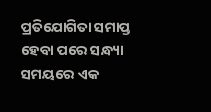ପ୍ରତିଯୋଗିତା ସମାପ୍ତ ହେବା ପରେ ସନ୍ଧ୍ୟା ସମୟରେ ଏକ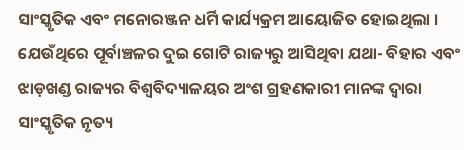ସାଂସ୍କୃତିକ ଏବଂ ମନୋରଞ୍ଜନ ଧର୍ମି କାର୍ଯ୍ୟକ୍ରମ ଆୟୋଜିତ ହୋଇଥିଲା । ଯେଉଁଥିରେ ପୂର୍ବାଞ୍ଚଳର ଦୁଇ ଗୋଟି ରାଜ୍ୟରୁ ଆସିଥିବା ଯଥା- ବିହାର ଏବଂ ଝାଡ଼ଖଣ୍ଡ ରାଜ୍ୟର ବିଶ୍ଵବିଦ୍ୟାଳୟର ଅଂଶ ଗ୍ରହଣକାରୀ ମାନଙ୍କ ଦ୍ଵାରା ସାଂସ୍କୃତିକ ନୃତ୍ୟ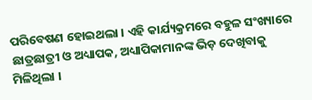ପରିବେଷଣ ହୋଇଥଲା । ଏହି କାର୍ଯ୍ୟକ୍ରମରେ ବହୁଳ ସଂଖ୍ୟାରେ ଛାତ୍ରଛାତ୍ରୀ ଓ ଅଧ୍ୟାପକ, ଅଧ୍ୟାପିକାମାନଙ୍କ ଭିଡ଼ ଦେଖିବାକୁ ମିଳିଥିଲା ।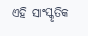ଏହି ସାଂସ୍କୃତିକ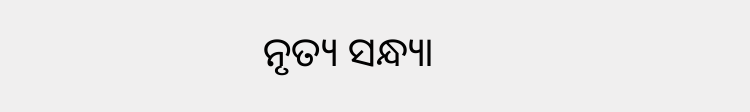ନୃତ୍ୟ ସନ୍ଧ୍ୟା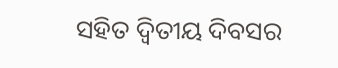ସହିତ ଦ୍ଵିତୀୟ ଦିବସର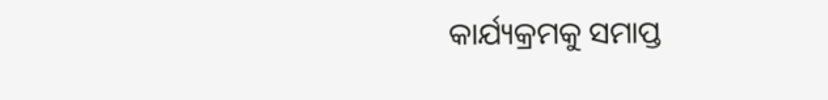କାର୍ଯ୍ୟକ୍ରମକୁ ସମାପ୍ତ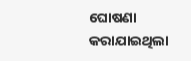ଘୋଷଣା କରାଯାଇଥିଲା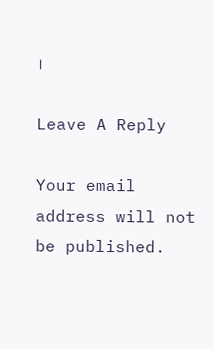।

Leave A Reply

Your email address will not be published.